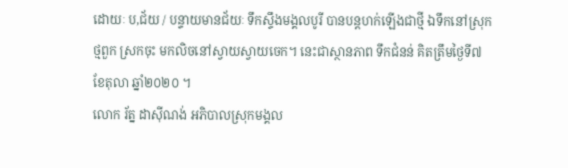ដោយៈ ប,ជ័យ / បន្ទាយមានជ័យៈ ទឹកស្ទឹងមង្គលបូរី បានបន្តហក់ឡើងជាថ្មី ឯទឹកនៅស្រុកថ្មពួក ស្រកចុះ មកលិចនៅស្វាយស្វាយចេក។ នេះជាស្ថានភាព ទឹកជំនន់ គិតត្រឹមថ្ងៃទី៧ ខែតុលា ឆ្នាំ២០២០ ។
លោក រ័ត្ន ដាស៊ីណង់ អភិបាលស្រុកមង្គល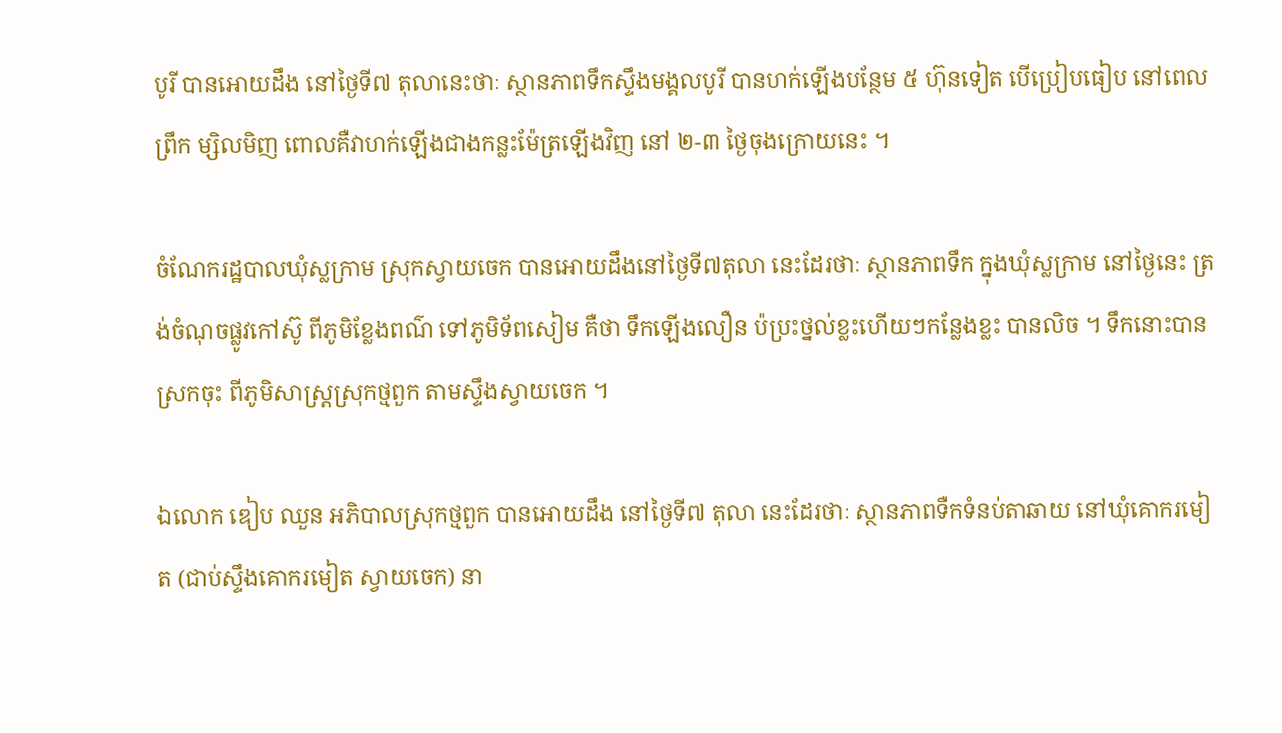បូរី បានអោយដឹង នៅថ្ងៃទី៧ តុលានេះថាៈ ស្ថានភាពទឹកស្ទឹងមង្គលបូរី បានហក់ឡើងបន្ថែម ៥ ហ៊ុនទៀត បើប្រៀបធៀប នៅពេលព្រឹក ម្សិលមិញ ពោលគឺវាហក់ឡើងជាងកន្លះម៉ែត្រឡើងវិញ នៅ ២-៣ ថ្ងៃចុងក្រោយនេះ ។

ចំណែករដ្ឋបាលឃុំស្លក្រាម ស្រុកស្វាយចេក បានអោយដឹងនៅថ្ងៃទី៧តុលា នេះដែរថាៈ ស្ថានភាពទឹក ក្នុងឃុំស្លក្រាម នៅថ្ងៃនេះ ត្រង់ចំណុចផ្លូវកៅស៊ូ ពីភូមិខ្លែងពណ៌ ទៅភូមិទ័ពសៀម គឺថា ទឹកឡើងលឿន ប៉ប្រះថ្នល់ខ្លះហើយៗកន្លែងខ្លះ បានលិច ។ ទឹកនោះបានស្រកចុះ ពីភូមិសាស្ត្រស្រុកថ្មពួក តាមស្ទឹងស្វាយចេក ។

ឯលោក ឌៀប ឈួន អភិបាលស្រុកថ្មពួក បានអោយដឹង នៅថ្ងៃទី៧ តុលា នេះដែរថាៈ ស្ថានភាពទឺកទំនប់តាឆាយ នៅឃុំគោករមៀត (ជាប់ស្ទឹងគោករមៀត ស្វាយចេក) នា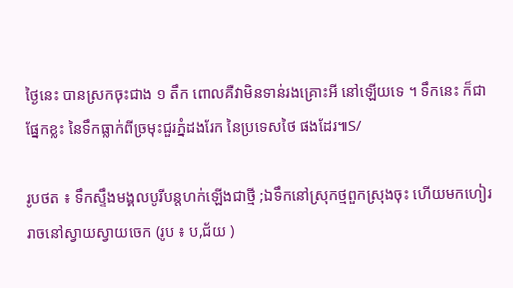ថ្ងៃនេះ បានស្រកចុះជាង ១ តឹក ពោលគឺវាមិនទាន់រងគ្រោះអី នៅឡើយទេ ។ ទឹកនេះ ក៏ជាផ្នែកខ្លះ នៃទឹកធ្លាក់ពីច្រមុះជួរភ្នំដងរែក នៃប្រទេសថៃ ផងដែរ៕S/

រូបថត ៖ ទឹកស្ទឹងមង្គលបូរីបន្តហក់ឡើងជាថ្មី ;ឯទឹកនៅស្រុកថ្មពួកស្រុងចុះ ហើយមកហៀររាចនៅស្វាយស្វាយចេក (រូប ៖ ប,ជ័យ )